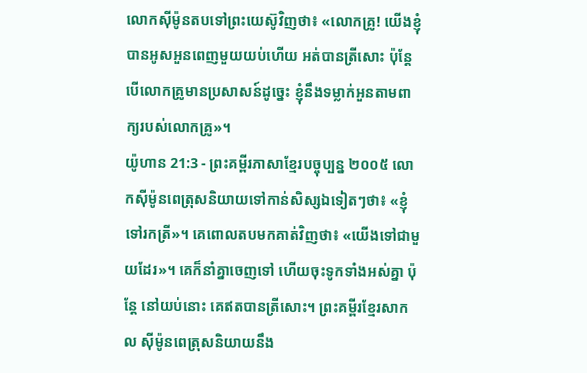លោកស៊ីម៉ូនតបទៅព្រះយេស៊ូវិញថា៖ «លោកគ្រូ! យើងខ្ញុំបានអូសអួនពេញមួយយប់ហើយ អត់បានត្រីសោះ ប៉ុន្តែ បើលោកគ្រូមានប្រសាសន៍ដូច្នេះ ខ្ញុំនឹងទម្លាក់អួនតាមពាក្យរបស់លោកគ្រូ»។
យ៉ូហាន 21:3 - ព្រះគម្ពីរភាសាខ្មែរបច្ចុប្បន្ន ២០០៥ លោកស៊ីម៉ូនពេត្រុសនិយាយទៅកាន់សិស្សឯទៀតៗថា៖ «ខ្ញុំទៅរកត្រី»។ គេពោលតបមកគាត់វិញថា៖ «យើងទៅជាមួយដែរ»។ គេក៏នាំគ្នាចេញទៅ ហើយចុះទូកទាំងអស់គ្នា ប៉ុន្តែ នៅយប់នោះ គេឥតបានត្រីសោះ។ ព្រះគម្ពីរខ្មែរសាកល ស៊ីម៉ូនពេត្រុសនិយាយនឹង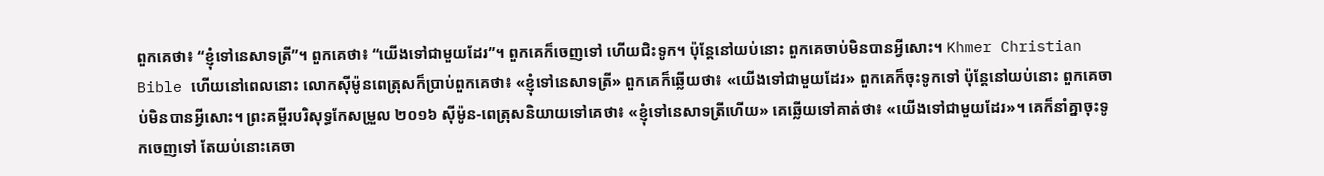ពួកគេថា៖ “ខ្ញុំទៅនេសាទត្រី”។ ពួកគេថា៖ “យើងទៅជាមួយដែរ”។ ពួកគេក៏ចេញទៅ ហើយជិះទូក។ ប៉ុន្តែនៅយប់នោះ ពួកគេចាប់មិនបានអ្វីសោះ។ Khmer Christian Bible ហើយនៅពេលនោះ លោកស៊ីម៉ូនពេត្រុសក៏ប្រាប់ពួកគេថា៖ «ខ្ញុំទៅនេសាទត្រី» ពួកគេក៏ឆ្លើយថា៖ «យើងទៅជាមួយដែរ» ពួកគេក៏ចុះទូកទៅ ប៉ុន្ដែនៅយប់នោះ ពួកគេចាប់មិនបានអ្វីសោះ។ ព្រះគម្ពីរបរិសុទ្ធកែសម្រួល ២០១៦ ស៊ីម៉ូន-ពេត្រុសនិយាយទៅគេថា៖ «ខ្ញុំទៅនេសាទត្រីហើយ» គេឆ្លើយទៅគាត់ថា៖ «យើងទៅជាមួយដែរ»។ គេក៏នាំគ្នាចុះទូកចេញទៅ តែយប់នោះគេចា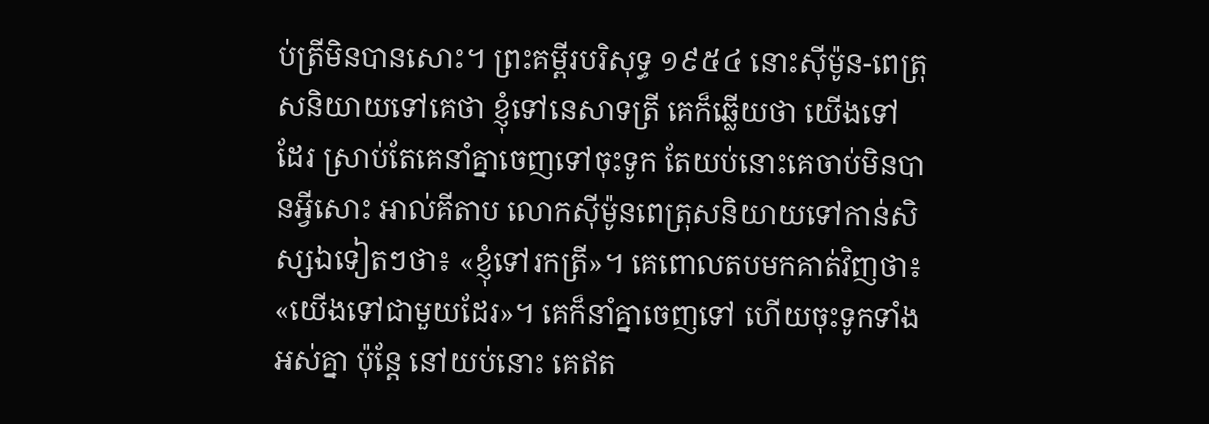ប់ត្រីមិនបានសោះ។ ព្រះគម្ពីរបរិសុទ្ធ ១៩៥៤ នោះស៊ីម៉ូន-ពេត្រុសនិយាយទៅគេថា ខ្ញុំទៅនេសាទត្រី គេក៏ឆ្លើយថា យើងទៅដែរ ស្រាប់តែគេនាំគ្នាចេញទៅចុះទូក តែយប់នោះគេចាប់មិនបានអ្វីសោះ អាល់គីតាប លោកស៊ីម៉ូនពេត្រុសនិយាយទៅកាន់សិស្សឯទៀតៗថា៖ «ខ្ញុំទៅរកត្រី»។ គេពោលតបមកគាត់វិញថា៖ «យើងទៅជាមួយដែរ»។ គេក៏នាំគ្នាចេញទៅ ហើយចុះទូកទាំងអស់គ្នា ប៉ុន្ដែ នៅយប់នោះ គេឥត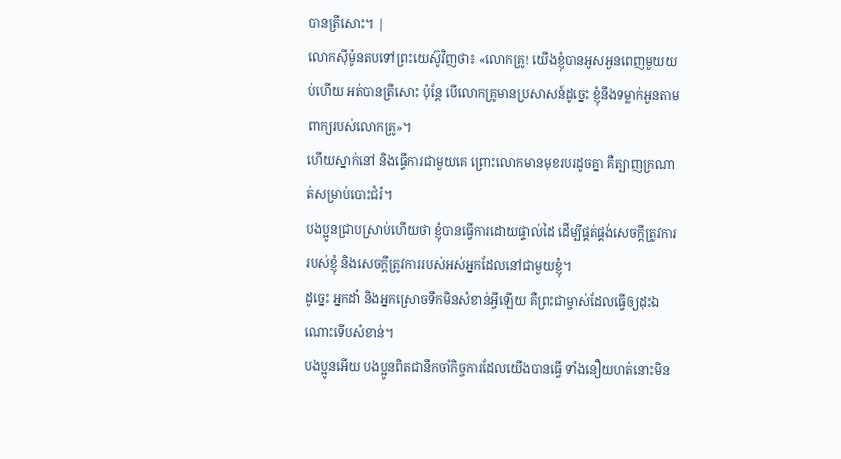បានត្រីសោះ។ |
លោកស៊ីម៉ូនតបទៅព្រះយេស៊ូវិញថា៖ «លោកគ្រូ! យើងខ្ញុំបានអូសអួនពេញមួយយប់ហើយ អត់បានត្រីសោះ ប៉ុន្តែ បើលោកគ្រូមានប្រសាសន៍ដូច្នេះ ខ្ញុំនឹងទម្លាក់អួនតាមពាក្យរបស់លោកគ្រូ»។
ហើយស្នាក់នៅ និងធ្វើការជាមួយគេ ព្រោះលោកមានមុខរបរដូចគ្នា គឺត្បាញក្រណាត់សម្រាប់បោះជំរំ។
បងប្អូនជ្រាបស្រាប់ហើយថា ខ្ញុំបានធ្វើការដោយផ្ទាល់ដៃ ដើម្បីផ្គត់ផ្គង់សេចក្ដីត្រូវការរបស់ខ្ញុំ និងសេចក្ដីត្រូវការរបស់អស់អ្នកដែលនៅជាមួយខ្ញុំ។
ដូច្នេះ អ្នកដាំ និងអ្នកស្រោចទឹកមិនសំខាន់អ្វីឡើយ គឺព្រះជាម្ចាស់ដែលធ្វើឲ្យដុះឯណោះទើបសំខាន់។
បងប្អូនអើយ បងប្អូនពិតជានឹកចាំកិច្ចការដែលយើងបានធ្វើ ទាំងនឿយហត់នោះមិន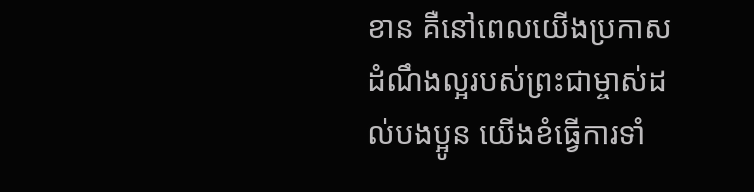ខាន គឺនៅពេលយើងប្រកាសដំណឹងល្អរបស់ព្រះជាម្ចាស់ដល់បងប្អូន យើងខំធ្វើការទាំ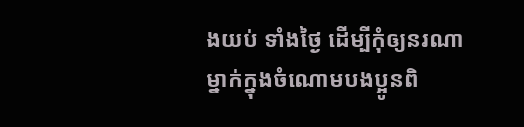ងយប់ ទាំងថ្ងៃ ដើម្បីកុំឲ្យនរណាម្នាក់ក្នុងចំណោមបងប្អូនពិ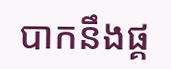បាកនឹងផ្គ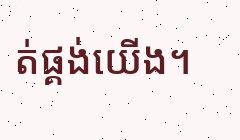ត់ផ្គង់យើង។